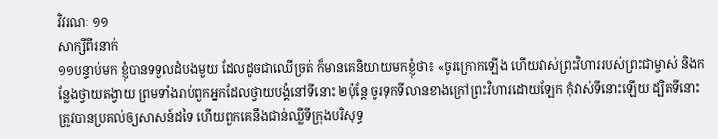វិវរណៈ ១១
សាក្សីពីរនាក់
១១បន្ទាប់មក ខ្ញុំបានទទួលដំបងមួយ ដែលដូចជាឈើច្រត់ ក៏មានគេនិយាយមកខ្ញុំថា៖ «ចូរក្រោកឡើង ហើយវាស់ព្រះវិហាររបស់ព្រះជាម្ចាស់ និងកន្លែងថ្វាយតង្វាយ ព្រមទាំងរាប់ពួកអ្នកដែលថ្វាយបង្គំនៅទីនោះ ២ប៉ុន្ដែ ចូរទុកទីលានខាងក្រៅព្រះវិហារដោយឡែក កុំវាស់ទីនោះឡើយ ដ្បិតទីនោះ ត្រូវបានប្រគល់ឲ្យសាសន៍ដទៃ ហើយពួកគេនឹងជាន់ឈ្លីទីក្រុងបរិសុទ្ធ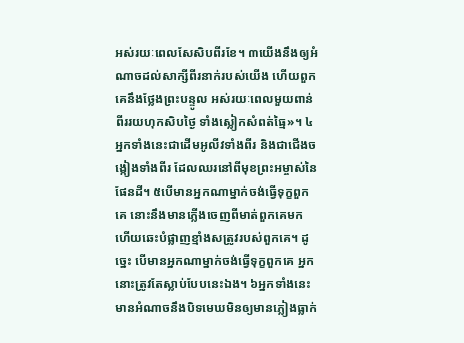អស់រយៈពេលសែសិបពីរខែ។ ៣យើងនឹងឲ្យអំណាចដល់សាក្សីពីរនាក់របស់យើង ហើយពួកគេនឹងថ្លែងព្រះបន្ទូល អស់រយៈពេលមួយពាន់ពីររយហុកសិបថ្ងៃ ទាំងស្លៀកសំពត់ធ្មៃ»។ ៤អ្នកទាំងនេះជាដើមអូលីវទាំងពីរ និងជាជើងចង្កៀងទាំងពីរ ដែលឈរនៅពីមុខព្រះអម្ចាស់នៃផែនដី។ ៥បើមានអ្នកណាម្នាក់ចង់ធ្វើទុក្ខពួកគេ នោះនឹងមានភ្លើងចេញពីមាត់ពួកគេមក ហើយឆេះបំផ្លាញខ្មាំងសត្រូវរបស់ពួកគេ។ ដូច្នេះ បើមានអ្នកណាម្នាក់ចង់ធ្វើទុក្ខពួកគេ អ្នកនោះត្រូវតែស្លាប់បែបនេះឯង។ ៦អ្នកទាំងនេះមានអំណាចនឹងបិទមេឃមិនឲ្យមានភ្លៀងធ្លាក់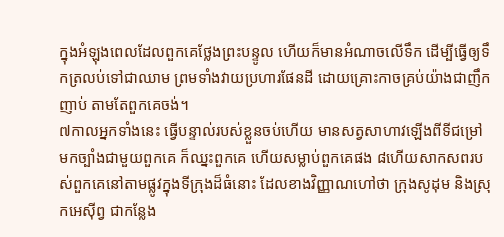ក្នុងអំឡុងពេលដែលពួកគេថ្លែងព្រះបន្ទូល ហើយក៏មានអំណាចលើទឹក ដើម្បីធ្វើឲ្យទឹកត្រលប់ទៅជាឈាម ព្រមទាំងវាយប្រហារផែនដី ដោយគ្រោះកាចគ្រប់យ៉ាងជាញឹកញាប់ តាមតែពួកគេចង់។
៧កាលអ្នកទាំងនេះ ធ្វើបន្ទាល់របស់ខ្លួនចប់ហើយ មានសត្វសាហាវឡើងពីទីជម្រៅ មកច្បាំងជាមួយពួកគេ ក៏ឈ្នះពួកគេ ហើយសម្លាប់ពួកគេផង ៨ហើយសាកសពរបស់ពួកគេនៅតាមផ្លូវក្នុងទីក្រុងដ៏ធំនោះ ដែលខាងវិញ្ញាណហៅថា ក្រុងសូដុម និងស្រុកអេស៊ីព្វ ជាកន្លែង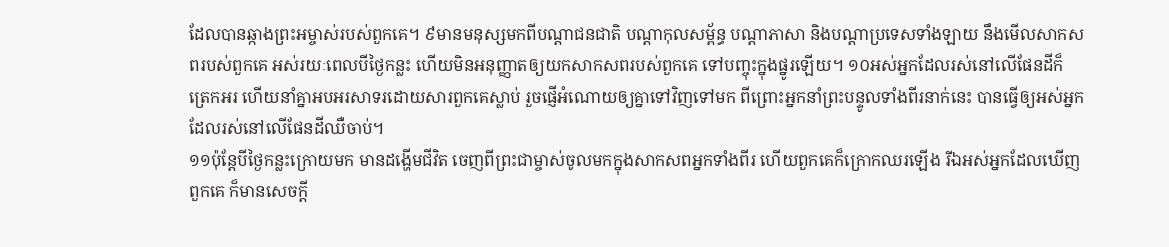ដែលបានឆ្កាងព្រះអម្ចាស់របស់ពួកគេ។ ៩មានមនុស្សមកពីបណ្ដាជនជាតិ បណ្ដាកុលសម្ព័ន្ធ បណ្ដាភាសា និងបណ្ដាប្រទេសទាំងឡាយ នឹងមើលសាកសពរបស់ពួកគេ អស់រយៈពេលបីថ្ងៃកន្លះ ហើយមិនអនុញ្ញាតឲ្យយកសាកសពរបស់ពួកគេ ទៅបញ្ចុះក្នុងផ្នូរឡើយ។ ១០អស់អ្នកដែលរស់នៅលើផែនដីក៏ត្រេកអរ ហើយនាំគ្នាអបអរសាទរដោយសារពួកគេស្លាប់ រួចផ្ញើអំណោយឲ្យគ្នាទៅវិញទៅមក ពីព្រោះអ្នកនាំព្រះបន្ទូលទាំងពីរនាក់នេះ បានធ្វើឲ្យអស់អ្នកដែលរស់នៅលើផែនដីឈឺចាប់។
១១ប៉ុន្ដែបីថ្ងៃកន្លះក្រោយមក មានដង្ហើមជីវិត ចេញពីព្រះជាម្ចាស់ចូលមកក្នុងសាកសពអ្នកទាំងពីរ ហើយពួកគេក៏ក្រោកឈរឡើង រីឯអស់អ្នកដែលឃើញពួកគេ ក៏មានសេចក្ដី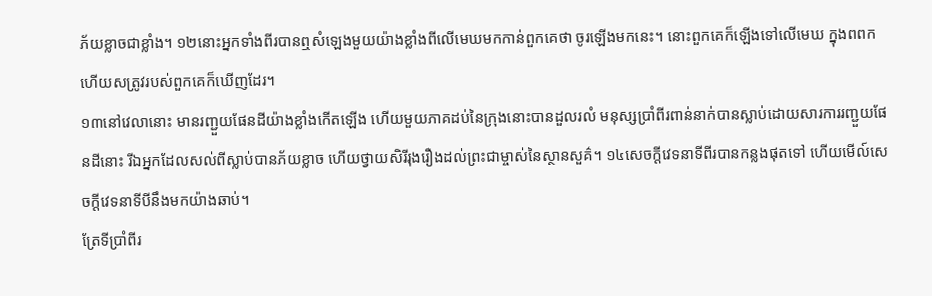ភ័យខ្លាចជាខ្លាំង។ ១២នោះអ្នកទាំងពីរបានឮសំឡេងមួយយ៉ាងខ្លាំងពីលើមេឃមកកាន់ពួកគេថា ចូរឡើងមកនេះ។ នោះពួកគេក៏ឡើងទៅលើមេឃ ក្នុងពពក ហើយសត្រូវរបស់ពួកគេក៏ឃើញដែរ។
១៣នៅវេលានោះ មានរញ្ជួយផែនដីយ៉ាងខ្លាំងកើតឡើង ហើយមួយភាគដប់នៃក្រុងនោះបានដួលរលំ មនុស្សប្រាំពីរពាន់នាក់បានស្លាប់ដោយសារការរញ្ជួយផែនដីនោះ រីឯអ្នកដែលសល់ពីស្លាប់បានភ័យខ្លាច ហើយថ្វាយសិរីរុងរឿងដល់ព្រះជាម្ចាស់នៃស្ថានសួគ៌។ ១៤សេចក្ដីវេទនាទីពីរបានកន្លងផុតទៅ ហើយមើល៍សេចក្ដីវេទនាទីបីនឹងមកយ៉ាងឆាប់។
ត្រែទីប្រាំពីរ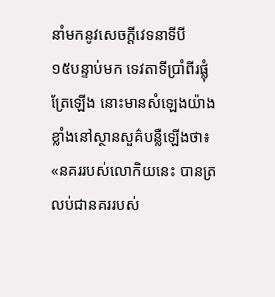នាំមកនូវសេចក្ដីវេទនាទីបី
១៥បន្ទាប់មក ទេវតាទីប្រាំពីរផ្លុំត្រែឡើង នោះមានសំឡេងយ៉ាងខ្លាំងនៅស្ថានសួគ៌បន្លឺឡើងថា៖ «នគររបស់លោកិយនេះ បានត្រលប់ជានគររបស់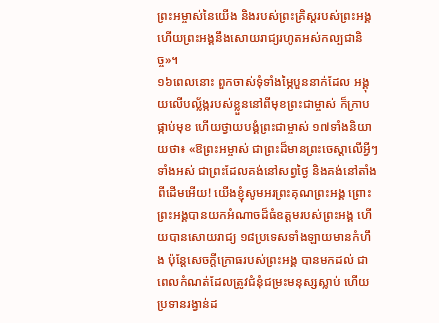ព្រះអម្ចាស់នៃយើង និងរបស់ព្រះគ្រិស្ដរបស់ព្រះអង្គ ហើយព្រះអង្គនឹងសោយរាជ្យរហូតអស់កល្បជានិច្ច»។
១៦ពេលនោះ ពួកចាស់ទុំទាំងម្ភៃបួននាក់ដែល អង្គុយលើបល្ល័ង្ករបស់ខ្លួននៅពីមុខព្រះជាម្ចាស់ ក៏ក្រាបផ្កាប់មុខ ហើយថ្វាយបង្គំព្រះជាម្ចាស់ ១៧ទាំងនិយាយថា៖ «ឱព្រះអម្ចាស់ ជាព្រះដ៏មានព្រះចេស្តាលើអ្វីៗទាំងអស់ ជាព្រះដែលគង់នៅសព្វថ្ងៃ និងគង់នៅតាំងពីដើមអើយ! យើងខ្ញុំសូមអរព្រះគុណព្រះអង្គ ព្រោះព្រះអង្គបានយកអំណាចដ៏ធំឧត្ដមរបស់ព្រះអង្គ ហើយបានសោយរាជ្យ ១៨ប្រទេសទាំងឡាយមានកំហឹង ប៉ុន្ដែសេចក្ដីក្រោធរបស់ព្រះអង្គ បានមកដល់ ជាពេលកំណត់ដែលត្រូវជំនុំជម្រះមនុស្សស្លាប់ ហើយប្រទានរង្វាន់ដ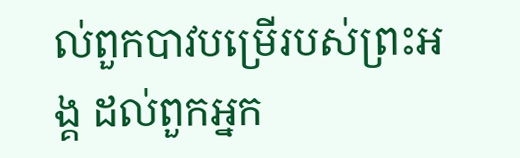ល់ពួកបាវបម្រើរបស់ព្រះអង្គ ដល់ពួកអ្នក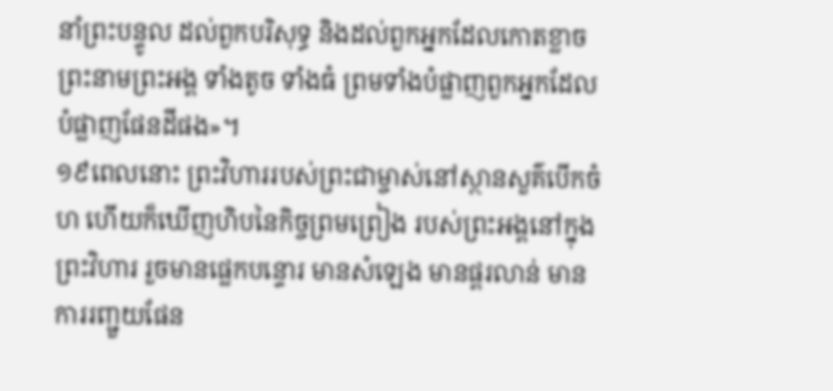នាំព្រះបន្ទូល ដល់ពួកបរិសុទ្ធ និងដល់ពួកអ្នកដែលកោតខ្លាចព្រះនាមព្រះអង្គ ទាំងតូច ទាំងធំ ព្រមទាំងបំផ្លាញពួកអ្នកដែលបំផ្លាញផែនដីផង»។
១៩ពេលនោះ ព្រះវិហាររបស់ព្រះជាម្ចាស់នៅស្ថានសួគ៌បើកចំហ ហើយក៏ឃើញហិបនៃកិច្ចព្រមព្រៀង របស់ព្រះអង្គនៅក្នុងព្រះវិហារ រួចមានផ្លេកបន្ទោរ មានសំឡេង មានផ្គរលាន់ មានការរញ្ជួយផែន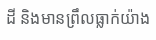ដី និងមានព្រឹលធ្លាក់យ៉ាង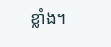ខ្លាំង។